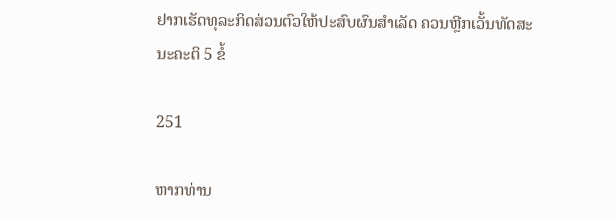ຢາກເຮັດທຸລະກິດສ່ວນຕົວໃຫ້ປະສົບຜົນສໍາເລັດ ຄວນຫຼີກເວັ້ນທັດສະນະຄະຕິ 5 ຂໍ້

251

ຫາກທ່ານ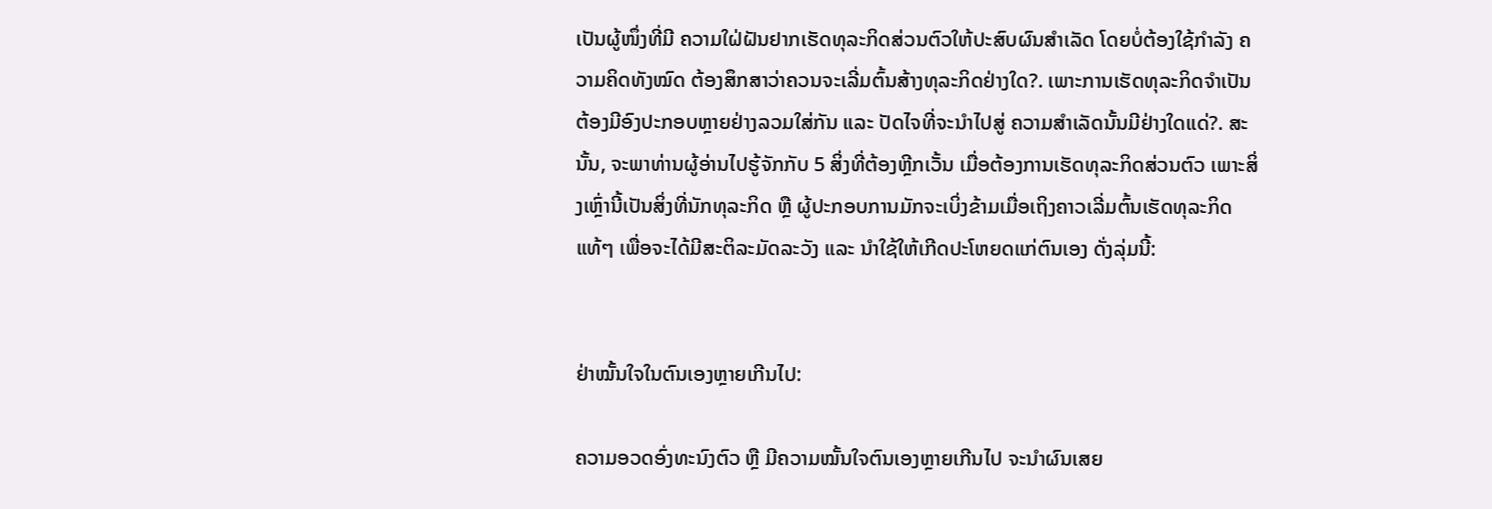ເປັນຜູ້ໜຶ່ງທີ່ມີ ຄວາມໃຝ່ຝັນຢາກເຮັດທຸລະກິດສ່ວນຕົວໃຫ້ປະສົບຜົນສໍາເລັດ ໂດຍບໍ່ຕ້ອງໃຊ້ກຳລັງ ຄວາມຄິດທັງໝົດ ຕ້ອງສຶກສາວ່າຄວນຈະເລີ່ມຕົ້ນສ້າງທຸລະກິດຢ່າງໃດ?. ເພາະການເຮັດທຸລະກິດຈໍາເປັນຕ້ອງມີອົງປະກອບຫຼາຍຢ່າງລວມໃສ່ກັນ ແລະ ປັດໄຈທີ່ຈະນຳໄປສູ່ ຄວາມສຳເລັດນັ້ນມີຢ່າງໃດແດ່?. ສະນັ້ນ, ຈະພາທ່ານຜູ້ອ່ານໄປຮູ້ຈັກກັບ 5 ສິ່ງທີ່ຕ້ອງຫຼີກເວັ້ນ ເມື່ອຕ້ອງການເຮັດທຸລະກິດສ່ວນຕົວ ເພາະສິ່ງເຫຼົ່ານີ້ເປັນສິ່ງທີ່ນັກທຸລະກິດ ຫຼື ຜູ້ປະກອບການມັກຈະເບິ່ງຂ້າມເມື່ອເຖິງຄາວເລີ່ມຕົ້ນເຮັດທຸລະກິດແທ້ໆ ເພື່ອຈະໄດ້ມີສະຕິລະມັດລະວັງ ແລະ ນໍາໃຊ້ໃຫ້ເກີດປະໂຫຍດແກ່ຕົນເອງ ດັ່ງລຸ່ມນີ້:


ຢ່າໝັ້ນໃຈໃນຕົນເອງຫຼາຍເກີນໄປ:

ຄວາມອວດອົ່ງທະນົງຕົວ ຫຼື ມີຄວາມໝັ້ນໃຈຕົນເອງຫຼາຍເກີນໄປ ຈະນໍາຜົນເສຍ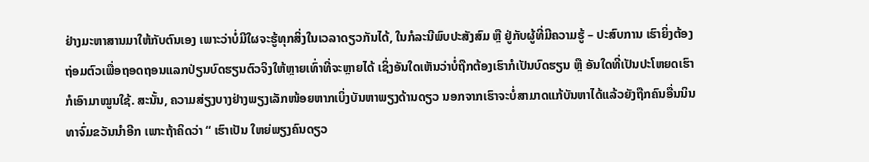ຢ່າງມະຫາສານມາໃຫ້ກັບຕົນເອງ ເພາະວ່າບໍ່ມີໃຜຈະຮູ້ທຸກສິ່ງໃນເວລາດຽວກັນໄດ້, ໃນກໍລະນີພົບປະສັງສົມ ຫຼື ຢູ່ກັບຜູ້ທີ່ມີຄວາມຮູ້ – ປະສົບການ ເຮົາຍິ່ງຕ້ອງຖ່ອມຕົວເພື່ອຖອດຖອນແລກປ່ຽນບົດຮຽນຕົວຈິງໃຫ້ຫຼາຍເທົ່າທີ່ຈະຫຼາຍໄດ້ ເຊິ່ງອັນໃດເຫັນວ່າບໍ່ຖືກຕ້ອງເຮົາກໍເປັນບົດຮຽນ ຫຼື ອັນໃດທີ່ເປັນປະໂຫຍດເຮົາກໍເອົາມາໝູນໃຊ້. ສະນັ້ນ, ຄວາມສ່ຽງບາງຢ່າງພຽງເລັກໜ້ອຍຫາກເບິ່ງບັນຫາພຽງດ້ານດຽວ ນອກຈາກເຮົາຈະບໍ່ສາມາດແກ້ບັນຫາໄດ້ແລ້ວຍັງຖືກຄົນອື່ນນິນທາຈົ່ມຂວັນນຳອີກ ເພາະຖ້າຄິດວ່າ “ ເຮົາເປັນ ໃຫຍ່ພຽງຄົນດຽວ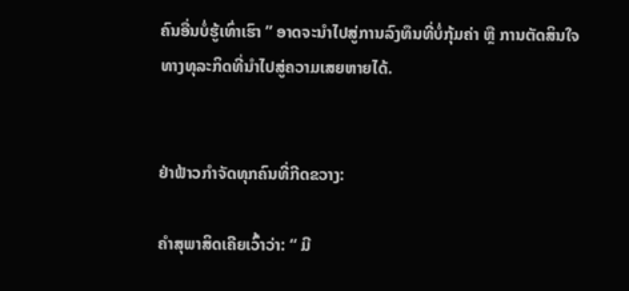ຄົນອື່ນບໍ່ຮູ້ເທົ່າເຮົາ ” ອາດຈະນຳໄປສູ່ການລົງທຶນທີ່ບໍ່ກຸ້ມຄ່າ ຫຼື ການຕັດສິນໃຈທາງທຸລະກິດທີ່ນຳໄປສູ່ຄວາມເສຍຫາຍໄດ້.


ຢ່າຟ້າວກຳຈັດທຸກຄົນທີ່ກີດຂວາງ:

ຄຳສຸພາສິດເຄີຍເວົ້າວ່າ: “ ມີ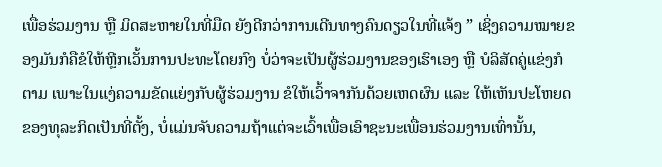ເພື່ອຮ່ວມງານ ຫຼື ມິດສະຫາຍໃນທີ່ມືດ ຍັງດີກວ່າການເດີນທາງຄົນດຽວໃນທີ່ແຈ້ງ ” ເຊິ່ງຄວາມໝາຍຂອງມັນກໍຄືຂໍໃຫ້ຫຼີກເວັ້ນການປະທະໂດຍກົງ ບໍ່ວ່າຈະເປັນຜູ້ຮ່ວມງານຂອງເຮົາເອງ ຫຼື ບໍລິສັດຄູ່ແຂ່ງກໍຕາມ ເພາະໃນແງ່ຄວາມຂັດແຍ່ງກັບຜູ້ຮ່ວມງານ ຂໍໃຫ້ເວົ້າຈາກັນດ້ວຍເຫດຜົນ ແລະ ໃຫ້ເຫັນປະໂຫຍດຂອງທຸລະກິດເປັນທີ່ຕັ້ງ, ບໍ່ແມ່ນຈັບຄວາມຖ້າແຕ່ຈະເວົ້າເພື່ອເອົາຊະນະເພື່ອນຮ່ວມງານເທົ່ານັ້ນ,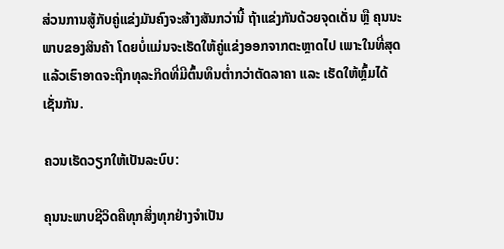ສ່ວນການສູ້ກັບຄູ່ແຂ່ງມັນຄົງຈະສ້າງສັນກວ່ານີ້ ຖ້າແຂ່ງກັນດ້ວຍຈຸດເດັ່ນ ຫຼື ຄຸນນະພາບຂອງສິນຄ້າ ໂດຍບໍ່ແມ່ນຈະເຮັດໃຫ້ຄູ່ແຂ່ງອອກຈາກຕະຫຼາດໄປ ເພາະໃນທີ່ສຸດແລ້ວເຮົາອາດຈະຖືກທຸລະກິດທີ່ມີຕົ້ນທຶນຕ່ຳກວ່າຕັດລາຄາ ແລະ ເຮັດໃຫ້ຫຼົ້ມໄດ້ເຊັ່ນກັນ.

ຄວນເຮັດວຽກໃຫ້ເປັນລະບົບ:

ຄຸນນະພາບຊີວິດຄືທຸກສິ່ງທຸກຢ່າງຈຳເປັນ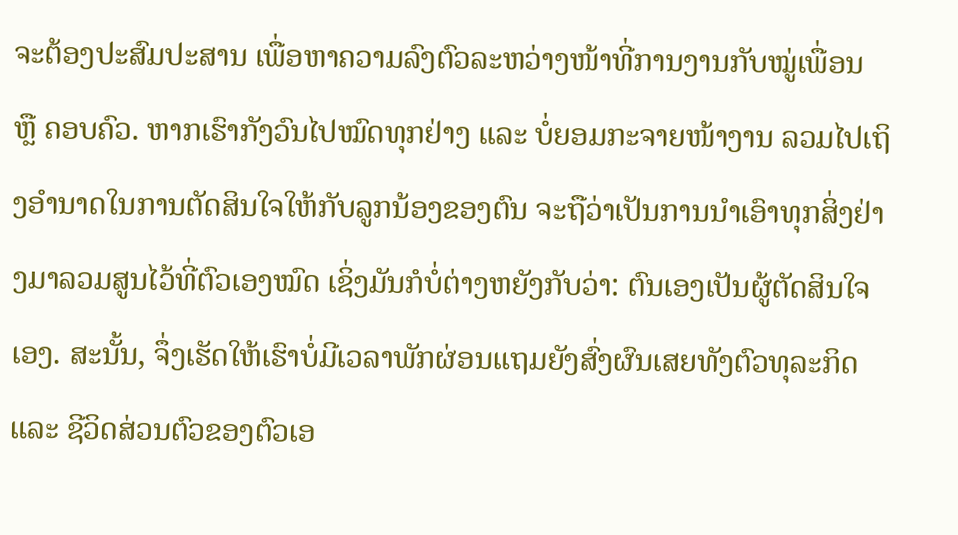ຈະຕ້ອງປະສົມປະສານ ເພື່ອຫາຄວາມລົງຕົວລະຫວ່າງໜ້າທີ່ການງານກັບໝູ່ເພື່ອນ ຫຼື ຄອບຄົວ. ຫາກເຮົາກັງວົນໄປໝົດທຸກຢ່າງ ແລະ ບໍ່ຍອມກະຈາຍໜ້າງານ ລວມໄປເຖິງອຳນາດໃນການຕັດສິນໃຈໃຫ້ກັບລູກນ້ອງຂອງຕົນ ຈະຖືວ່າເປັນການນຳເອົາທຸກສິ່ງຢ່າງມາລວມສູນໄວ້ທີ່ຕົວເອງໝົດ ເຊິ່ງມັນກໍບໍ່ຕ່າງຫຍັງກັບວ່າ: ຕົນເອງເປັນຜູ້ຕັດສິນໃຈເອງ. ສະນັ້ນ, ຈຶ່ງເຮັດໃຫ້ເຮົາບໍ່ມີເວລາພັກຜ່ອນແຖມຍັງສົ່ງຜົນເສຍທັງຕົວທຸລະກິດ ແລະ ຊີວິດສ່ວນຕົວຂອງຕົວເອ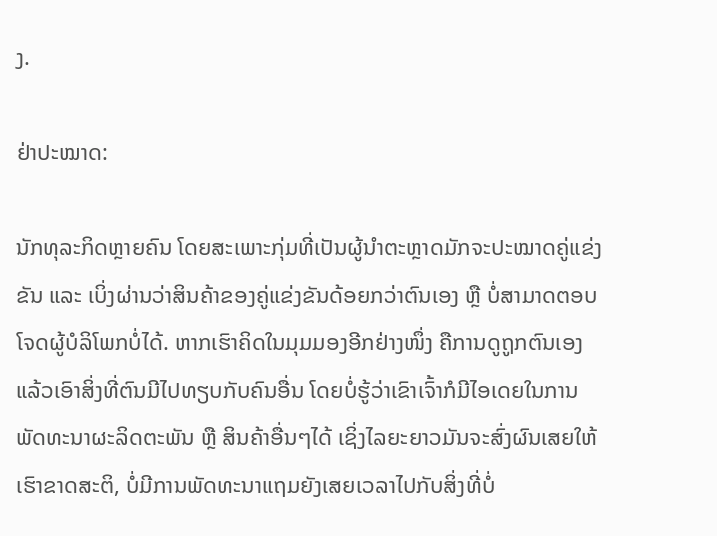ງ.

ຢ່າປະໝາດ:

ນັກທຸລະກິດຫຼາຍຄົນ ໂດຍສະເພາະກຸ່ມທີ່ເປັນຜູ້ນຳຕະຫຼາດມັກຈະປະໝາດຄູ່ແຂ່ງຂັນ ແລະ ເບິ່ງຜ່ານວ່າສິນຄ້າຂອງຄູ່ແຂ່ງຂັນດ້ອຍກວ່າຕົນເອງ ຫຼື ບໍ່ສາມາດຕອບໂຈດຜູ້ບໍລິໂພກບໍ່ໄດ້. ຫາກເຮົາຄິດໃນມຸມມອງອີກຢ່າງໜຶ່ງ ຄືການດູຖູກຕົນເອງ ແລ້ວເອົາສິ່ງທີ່ຕົນມີໄປທຽບກັບຄົນອື່ນ ໂດຍບໍ່ຮູ້ວ່າເຂົາເຈົ້າກໍມີໄອເດຍໃນການພັດທະນາຜະລິດຕະພັນ ຫຼື ສິນຄ້າອື່ນໆໄດ້ ເຊິ່ງໄລຍະຍາວມັນຈະສົ່ງຜົນເສຍໃຫ້ເຮົາຂາດສະຕິ, ບໍ່ມີການພັດທະນາແຖມຍັງເສຍເວລາໄປກັບສິ່ງທີ່ບໍ່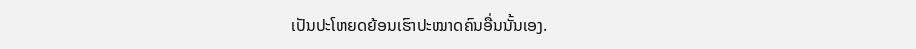ເປັນປະໂຫຍດຍ້ອນເຮົາປະໝາດຄົນອື່ນນັ້ນເອງ.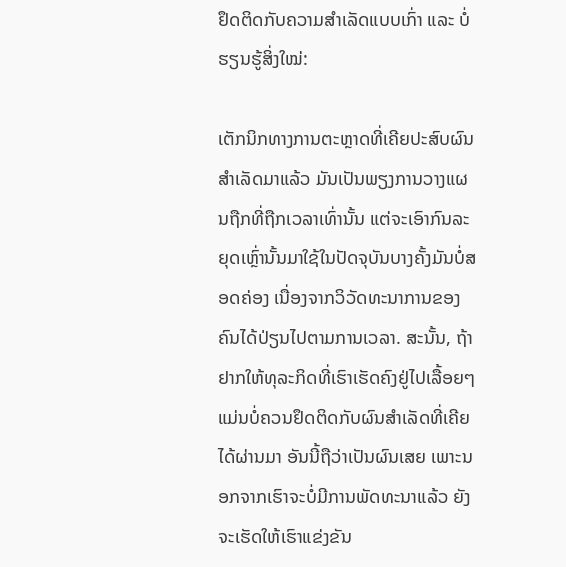ຢຶດຕິດກັບຄວາມສຳເລັດແບບເກົ່າ ແລະ ບໍ່ຮຽນຮູ້ສິ່ງໃໝ່:

ເຕັກນິກທາງການຕະຫຼາດທີ່ເຄີຍປະສົບຜົນສໍາເລັດມາແລ້ວ ມັນເປັນພຽງການວາງແຜນຖືກທີ່ຖືກເວລາເທົ່ານັ້ນ ແຕ່ຈະເອົາກົນລະຍຸດເຫຼົ່ານັ້ນມາໃຊ້ໃນປັດຈຸບັນບາງຄັ້ງມັນບໍ່ສອດຄ່ອງ ເນື່ອງຈາກວິວັດທະນາການຂອງຄົນໄດ້ປ່ຽນໄປຕາມການເວລາ. ສະນັ້ນ, ຖ້າຢາກໃຫ້ທຸລະກິດທີ່ເຮົາເຮັດຄົງຢູ່ໄປເລື້ອຍໆແມ່ນບໍ່ຄວນຢຶດຕິດກັບຜົນສໍາເລັດທີ່ເຄີຍໄດ້ຜ່ານມາ ອັນນີ້ຖືວ່າເປັນຜົນເສຍ ເພາະນອກຈາກເຮົາຈະບໍ່ມີການພັດທະນາແລ້ວ ຍັງຈະເຮັດໃຫ້ເຮົາແຂ່ງຂັນ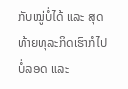ກັບໝູ່ບໍ່ໄດ້ ແລະ ສຸດທ້າຍທຸລະກິດເຮົາກໍໄປບໍ່ລອດ ແລະ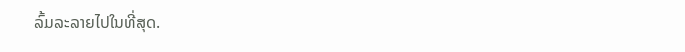ລົ້ມລະລາຍໄປໃນທີ່ສຸດ.